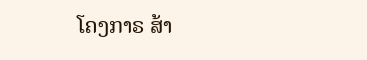ໂຄງກາຣ ສ້າ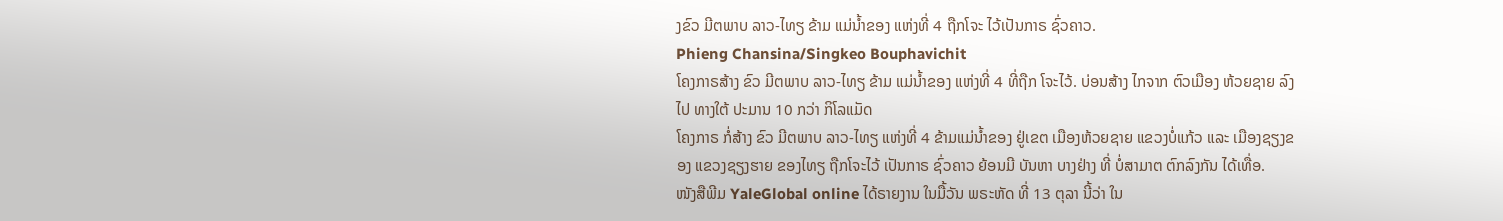ງຂົວ ມີຕພາບ ລາວ-ໄທຽ ຂ້າມ ແມ່ນ້ຳຂອງ ແຫ່ງທີ່ 4 ຖືກໂຈະ ໄວ້ເປັນກາຣ ຊົ່ວຄາວ.
Phieng Chansina/Singkeo Bouphavichit
ໂຄງກາຣສ້າງ ຂົວ ມີຕພາບ ລາວ-ໄທຽ ຂ້າມ ແມ່ນ້ຳຂອງ ແຫ່ງທີ່ 4 ທີ່ຖືກ ໂຈະໄວ້. ບ່ອນສ້າງ ໄກຈາກ ຕົວເມືອງ ຫ້ວຍຊາຍ ລົງໄປ ທາງໃຕ້ ປະມານ 10 ກວ່າ ກິໂລແມັດ
ໂຄງກາຣ ກໍ່ສ້າງ ຂົວ ມີຕພາບ ລາວ-ໄທຽ ແຫ່ງທີ່ 4 ຂ້າມແມ່ນ້ຳຂອງ ຢູ່ເຂຕ ເມືອງຫ້ວຍຊາຍ ແຂວງບໍ່ແກ້ວ ແລະ ເມືອງຊຽງຂອງ ແຂວງຊຽງຮາຍ ຂອງໄທຽ ຖືກໂຈະໄວ້ ເປັນກາຣ ຊົ່ວຄາວ ຍ້ອນມີ ບັນຫາ ບາງຢ່າງ ທີ່ ບໍ່ສາມາຕ ຕົກລົງກັນ ໄດ້ເທື່ອ.
ໜັງສືພີມ YaleGlobal online ໄດ້ຣາຍງານ ໃນມື້ວັນ ພຣະຫັດ ທີ່ 13 ຕຸລາ ນີ້ວ່າ ໃນ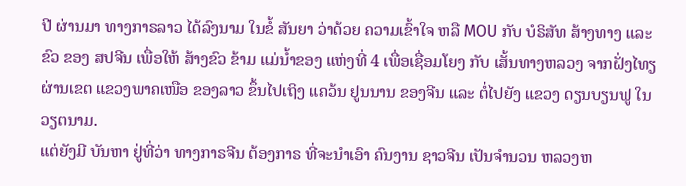ປີ ຜ່ານມາ ທາງກາຣລາວ ໄດ້ລົງນາມ ໃນຂໍ້ ສັນຍາ ວ່າດ້ວຍ ຄວາມເຂົ້າໃຈ ຫລື MOU ກັບ ບໍຣິສັທ ສ້າງທາງ ແລະ ຂົວ ຂອງ ສປຈີນ ເພື່ອໃຫ້ ສ້າງຂົວ ຂ້າມ ແມ່ນ້ຳຂອງ ແຫ່ງທີ່ 4 ເພື່ອເຊື່ອມໂຍງ ກັບ ເສັ້ນທາງຫລວງ ຈາກຝັ່ງໄທຽ ຜ່ານເຂຕ ແຂວງພາຄເໜືອ ຂອງລາວ ຂຶ້ນໄປເຖິງ ແຄວ້ນ ຢູນນານ ຂອງຈີນ ແລະ ຕໍ່ໄປຍັງ ແຂວງ ດຽນບຽນຟູ ໃນ ວຽຕນາມ.
ແຕ່ຍັງມີ ບັນຫາ ຢູ່ທີ່ວ່າ ທາງກາຣຈີນ ຕ້ອງກາຣ ທີ່ຈະນໍາເອົາ ຄົນງານ ຊາວຈີນ ເປັນຈຳນວນ ຫລວງຫ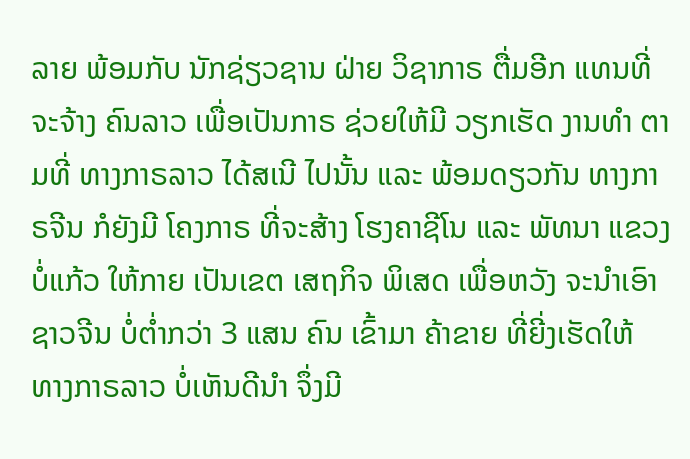ລາຍ ພ້ອມກັບ ນັກຊ່ຽວຊານ ຝ່າຍ ວິຊາກາຣ ຕື່ມອີກ ແທນທີ່ ຈະຈ້າງ ຄົນລາວ ເພື່ອເປັນກາຣ ຊ່ວຍໃຫ້ມີ ວຽກເຮັດ ງານທຳ ຕາມທີ່ ທາງກາຣລາວ ໄດ້ສເນີ ໄປນັ້ນ ແລະ ພ້ອມດຽວກັນ ທາງກາຣຈີນ ກໍຍັງມີ ໂຄງກາຣ ທີ່ຈະສ້າງ ໂຮງຄາຊີໂນ ແລະ ພັທນາ ແຂວງບໍ່ແກ້ວ ໃຫ້ກາຍ ເປັນເຂຕ ເສຖກິຈ ພິເສດ ເພື່ອຫວັງ ຈະນຳເອົາ ຊາວຈີນ ບໍ່ຕໍ່າກວ່າ 3 ແສນ ຄົນ ເຂົ້າມາ ຄ້າຂາຍ ທີ່ຍີ່ງເຮັດໃຫ້ ທາງກາຣລາວ ບໍ່ເຫັນດີນຳ ຈຶ່ງມີ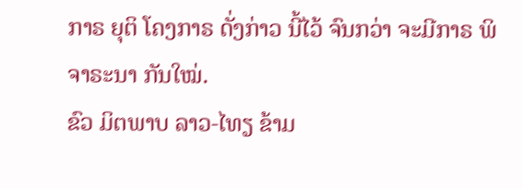ກາຣ ຍຸຕິ ໂຄງກາຣ ດັ່ງກ່າວ ນີ້ໄວ້ ຈົນກວ່າ ຈະມີກາຣ ພິຈາຣະນາ ກັນໃໝ່.
ຂົວ ມິຕພາບ ລາວ-ໄທຽ ຂ້າມ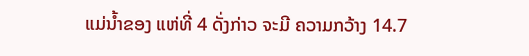ແມ່ນ້ຳຂອງ ແຫ່ທີ່ 4 ດັ່ງກ່າວ ຈະມີ ຄວາມກວ້າງ 14.7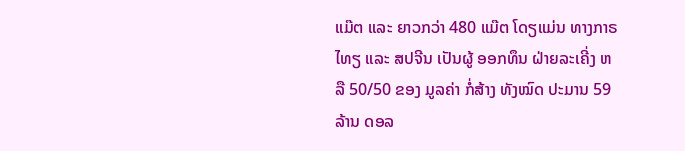ແມ໊ຕ ແລະ ຍາວກວ່າ 480 ແມ໊ຕ ໂດຽແມ່ນ ທາງກາຣໄທຽ ແລະ ສປຈີນ ເປັນຜູ້ ອອກທຶນ ຝ່າຍລະເຄີ່ງ ຫລື 50/50 ຂອງ ມູລຄ່າ ກໍ່ສ້າງ ທັງໝົດ ປະມານ 59 ລ້ານ ດອລ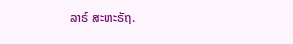ລາຣ໌ ສະຫະຣັຖ.